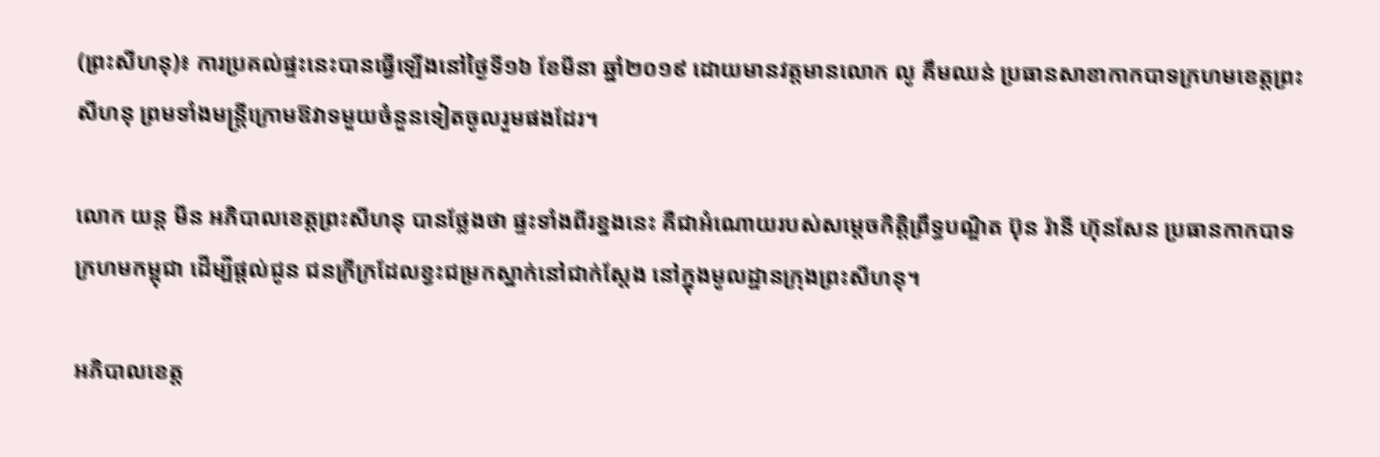(ព្រះសីហនុ)៖ ការប្រគល់ផ្ទះនេះបានធ្វើឡើងនៅថ្ងៃទី១៦ ខែមីនា ឆ្នាំ២០១៩ ដោយមានវត្តមានលោក លូ គឹមឈន់ ប្រធានសាខាកាកបាទក្រហមខេត្តព្រះសីហនុ ព្រមទាំងមន្ត្រីក្រោមឱវាទមួយចំនួនទៀតចូលរួមផងដែរ។

លោក យន្ត មីន អភិបាលខេត្តព្រះសីហនុ បានថ្លែងថា ផ្ទះទាំងពីរខ្នងនេះ គឺជាអំណោយរបស់សម្ដេចកិត្ដិព្រឹទ្ធបណ្ឌិត ប៊ុន រ៉ានី ហ៊ុនសែន ប្រធានកាកបាទក្រហមកម្ពុជា ដើម្បីផ្ដល់ជូន ជនក្រីក្រដែលខ្វះជម្រកស្នាក់នៅជាក់ស្ដែង នៅក្នុងមូលដ្ឋានក្រុងព្រះសីហនុ។

អភិបាលខេត្ត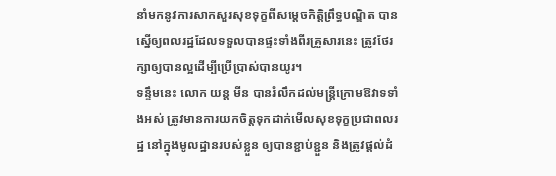នាំមកនូវការសាកសួរសុខទុក្ខពីសម្តេចកិត្តិព្រឹទ្ធបណ្ឌិត បានស្នើឲ្យពលរដ្ឋដែលទទួលបានផ្ទះទាំងពីរគ្រួសារនេះ ត្រូវថែរក្សាឲ្យបានល្អដើម្បីប្រើប្រាស់បានយូរ។
ទន្ទឹមនេះ លោក យន្ត មីន បានរំលឹកដល់មន្ត្រីក្រោមឱវាទទាំងអស់ ត្រូវមានការយកចិត្តទុកដាក់មើលសុខទុក្ខប្រជាពលរដ្ឋ នៅក្នុងមូលដ្ឋានរបស់ខ្លួន ឲ្យបានខ្ជាប់ខ្ជួន និងត្រូវផ្ដល់ដំ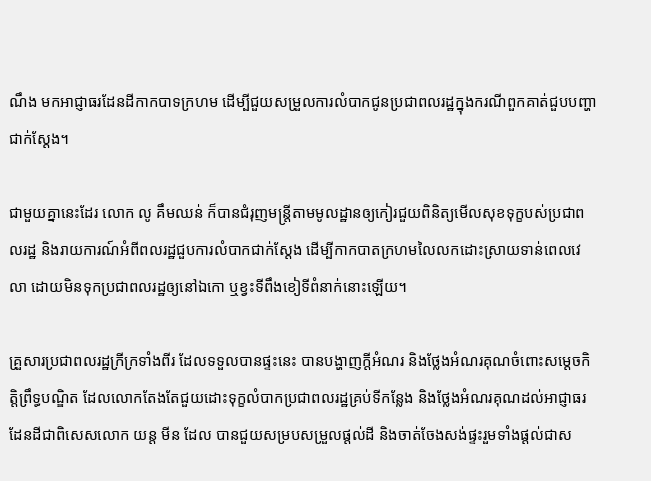ណឹង មកអាជ្ញាធរដែនដីកាកបាទក្រហម ដើម្បីជួយសម្រួលការលំបាកជូនប្រជាពលរដ្ឋក្នុងករណីពួកគាត់ជួបបញ្ហាជាក់ស្ដែង។

ជាមួយគ្នានេះដែរ លោក លូ គឹមឈន់ ក៏បានជំរុញមន្ត្រីតាមមូលដ្ឋានឲ្យកៀរជួយពិនិត្យមើលសុខទុក្ខបស់ប្រជាពលរដ្ឋ និងរាយការណ៍អំពីពលរដ្ឋជួបការលំបាកជាក់ស្តែង ដើម្បីកាកបាតក្រហមលៃលកដោះស្រាយទាន់ពេលវេលា ដោយមិនទុកប្រជាពលរដ្ឋឲ្យនៅឯកោ ឬខ្វះទីពឹងខៀទីពំនាក់នោះឡើយ។

គ្រួសារប្រជាពលរដ្ឋក្រីក្រទាំងពីរ ដែលទទួលបានផ្ទះនេះ បានបង្ហាញក្តីអំណរ និងថ្លែងអំណរគុណចំពោះសម្តេចកិត្តិព្រឹទ្ធបណ្ឌិត ដែលលោកតែងតែជួយដោះទុក្ខលំបាកប្រជាពលរដ្ឋគ្រប់ទីកន្លែង និងថ្លែងអំណរគុណដល់អាជ្ញាធរដែនដីជាពិសេសលោក យន្ត មីន ដែល បានជួយសម្របសម្រួលផ្តល់ដី និងចាត់ចែងសង់ផ្ទះរួមទាំងផ្ដល់ជាស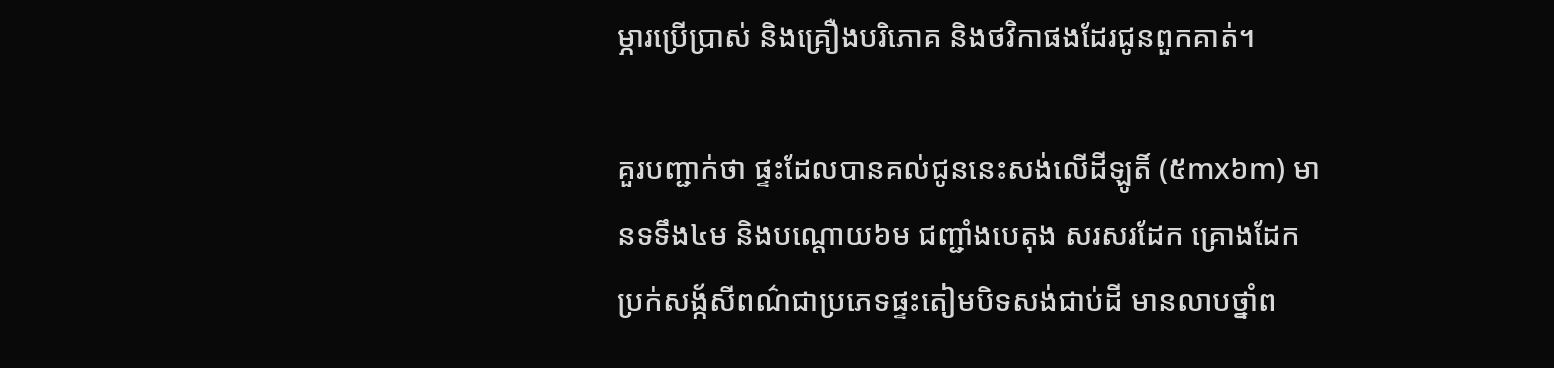ម្ភារប្រើប្រាស់ និងគ្រឿងបរិភោគ និងថវិកាផងដែរជូនពួកគាត់។

គួរបញ្ជាក់ថា ផ្ទះដែលបានគល់ជូននេះសង់លើដីឡូតិ៍ (៥mx៦m) មានទទឹង៤ម និងបណ្តោយ៦ម ជញ្ជាំងបេតុង សរសរដែក គ្រោងដែកប្រក់សង្ក័សីពណ៌ជាប្រភេទផ្ទះតៀមបិទសង់ជាប់ដី មានលាបថ្នាំព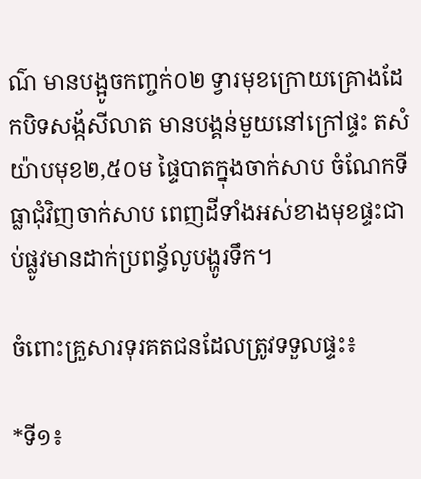ណ៌ មានបង្អូចកញ្ចក់០២ ទ្វារមុខក្រោយគ្រោងដែកបិទសង្ក័សីលាត មានបង្គន់មួយនៅក្រៅផ្ទះ តសំយ៉ាបមុខ២,៥០ម ផ្ទៃបាតក្នុងចាក់សាប ចំណែកទីធ្លាជុំវិញចាក់សាប ពេញដីទាំងអស់ខាងមុខផ្ទះជាប់ផ្លូវមានដាក់ប្រពន្ធ័លូបង្ហូរទឹក។

ចំពោះគ្រួសារទុរគតជនដែលត្រូវទទួលផ្ទះ៖

*ទី១៖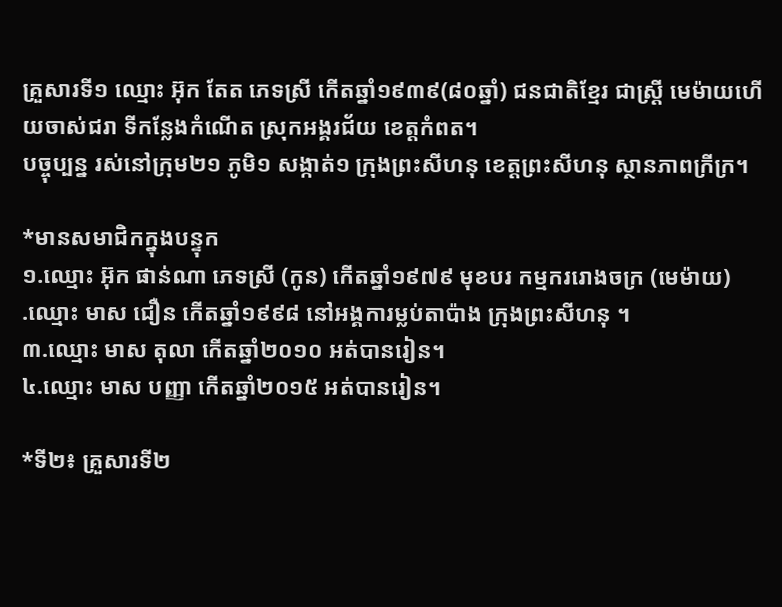គ្រួសារទី១ ឈ្មោះ អ៊ុក តែត ភេទស្រី កើតឆ្នាំ១៩៣៩(៨០ឆ្នាំ) ជនជាតិខ្មែរ ជាស្ត្រី មេម៉ាយហើយចាស់ជរា ទីកន្លែងកំណើត ស្រុកអង្គរជ័យ ខេត្តកំពត។
បច្ចុប្បន្ន រស់នៅក្រុម២១ ភូមិ១ សង្កាត់១ ក្រុងព្រះសីហនុ ខេត្តព្រះសីហនុ ស្ថានភាពក្រីក្រ។

*មានសមាជិកក្នុងបន្ទុក
១.ឈ្មោះ អ៊ុក ផាន់ណា ភេទស្រី (កូន) កើតឆ្នាំ១៩៧៩ មុខបរ កម្មកររោងចក្រ (មេម៉ាយ)
.ឈ្មោះ មាស ជឿន កើតឆ្នាំ១៩៩៨ នៅអង្គការម្លប់តាប៉ាង ក្រុងព្រះសីហនុ ។
៣.ឈ្មោះ មាស តុលា កើតឆ្នាំ២០១០ អត់បានរៀន។
៤.ឈ្មោះ មាស បញ្ញា កើតឆ្នាំ២០១៥ អត់បានរៀន។

*ទី២៖ គ្រួសារទី២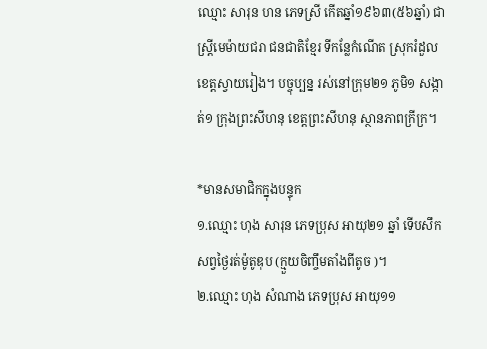ឈ្មោះ សារុន ហន ភេទស្រី កើតឆ្នាំ១៩៦៣(៥៦ឆ្នាំ) ជាស្រ្តីមេម៉ាយជរា ជនជាតិខ្មែរ ទីកន្លែកំណើត ស្រុករំដួល ខេត្តស្វាយរៀង។ បច្ចុប្បន្ន រស់នៅក្រុម២១ ភូមិ១ សង្កាត់១ ក្រុងព្រះសីហនុ ខេត្តព្រះសីហនុ ស្ថានភាពក្រីក្រ។

*មានសមាជិកក្នុងបន្ទុក
១.ឈ្មោះ ហុង សារុន ភេទប្រុស អាយុ២១ ឆ្នាំ ទើបសឹក សព្វថ្ងៃរត់ម៉ូតូឌុប (ក្មួយចិញ្ចឹមតាំងពីតូច )។
២.ឈ្មោះ ហុង សំណាង ភេទប្រុស អាយុ១១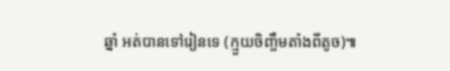ឆ្នាំ អត់បានទៅរៀនទេ (ក្មួយចិញ្ចឹមតាំងពីតូច)៕